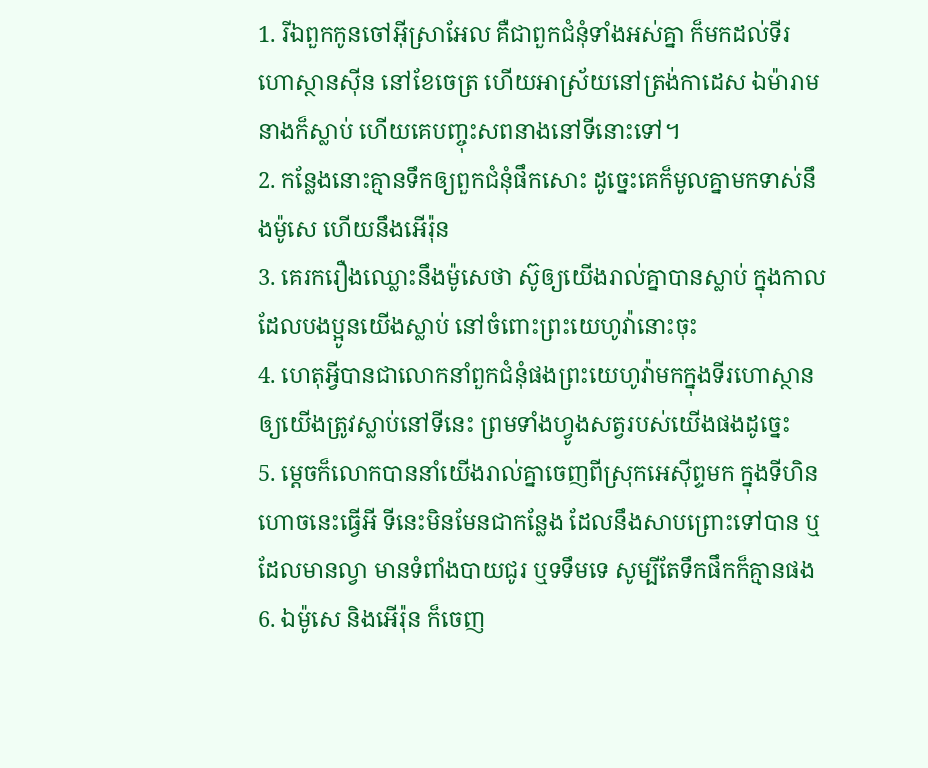1. រីឯពួកកូនចៅអ៊ីស្រាអែល គឺជាពួកជំនុំទាំងអស់គ្នា ក៏មកដល់ទីរហោស្ថានស៊ីន នៅខែចេត្រ ហើយអាស្រ័យនៅត្រង់កាដេស ឯម៉ារាមនាងក៏ស្លាប់ ហើយគេបញ្ចុះសពនាងនៅទីនោះទៅ។
2. កន្លែងនោះគ្មានទឹកឲ្យពួកជំនុំផឹកសោះ ដូច្នេះគេក៏មូលគ្នាមកទាស់នឹងម៉ូសេ ហើយនឹងអើរ៉ុន
3. គេរករឿងឈ្លោះនឹងម៉ូសេថា ស៊ូឲ្យយើងរាល់គ្នាបានស្លាប់ ក្នុងកាលដែលបងប្អូនយើងស្លាប់ នៅចំពោះព្រះយេហូវ៉ានោះចុះ
4. ហេតុអ្វីបានជាលោកនាំពួកជំនុំផងព្រះយេហូវ៉ាមកក្នុងទីរហោស្ថាន ឲ្យយើងត្រូវស្លាប់នៅទីនេះ ព្រមទាំងហ្វូងសត្វរបស់យើងផងដូច្នេះ
5. ម្តេចក៏លោកបាននាំយើងរាល់គ្នាចេញពីស្រុកអេស៊ីព្ទមក ក្នុងទីហិនហោចនេះធ្វើអី ទីនេះមិនមែនជាកន្លែង ដែលនឹងសាបព្រោះទៅបាន ឬដែលមានល្វា មានទំពាំងបាយជូរ ឬទទឹមទេ សូម្បីតែទឹកផឹកក៏គ្មានផង
6. ឯម៉ូសេ និងអើរ៉ុន ក៏ចេញ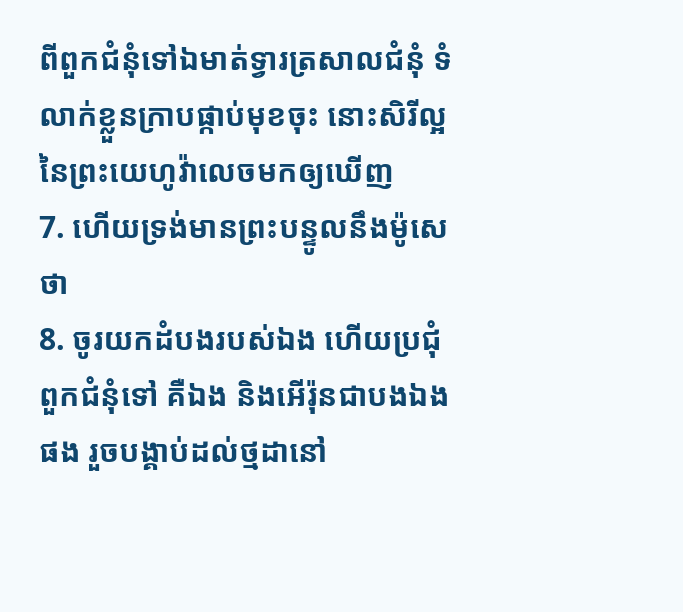ពីពួកជំនុំទៅឯមាត់ទ្វារត្រសាលជំនុំ ទំលាក់ខ្លួនក្រាបផ្កាប់មុខចុះ នោះសិរីល្អនៃព្រះយេហូវ៉ាលេចមកឲ្យឃើញ
7. ហើយទ្រង់មានព្រះបន្ទូលនឹងម៉ូសេថា
8. ចូរយកដំបងរបស់ឯង ហើយប្រជុំពួកជំនុំទៅ គឺឯង និងអើរ៉ុនជាបងឯងផង រួចបង្គាប់ដល់ថ្មដានៅ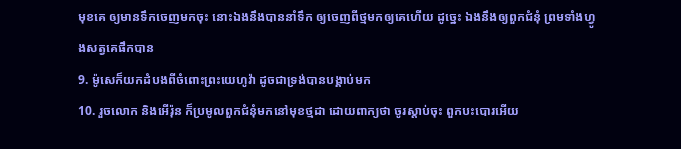មុខគេ ឲ្យមានទឹកចេញមកចុះ នោះឯងនឹងបាននាំទឹក ឲ្យចេញពីថ្មមកឲ្យគេហើយ ដូច្នេះ ឯងនឹងឲ្យពួកជំនុំ ព្រមទាំងហ្វូងសត្វគេផឹកបាន
9. ម៉ូសេក៏យកដំបងពីចំពោះព្រះយេហូវ៉ា ដូចជាទ្រង់បានបង្គាប់មក
10. រួចលោក និងអើរ៉ុន ក៏ប្រមូលពួកជំនុំមកនៅមុខថ្មដា ដោយពាក្យថា ចូរស្តាប់ចុះ ពួកបះបោរអើយ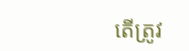តើត្រូវ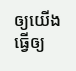ឲ្យយើងធ្វើឲ្យ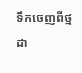ទឹកចេញពីថ្មដា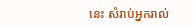នេះ សំរាប់អ្នករាល់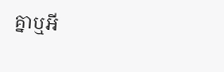គ្នាឬអី